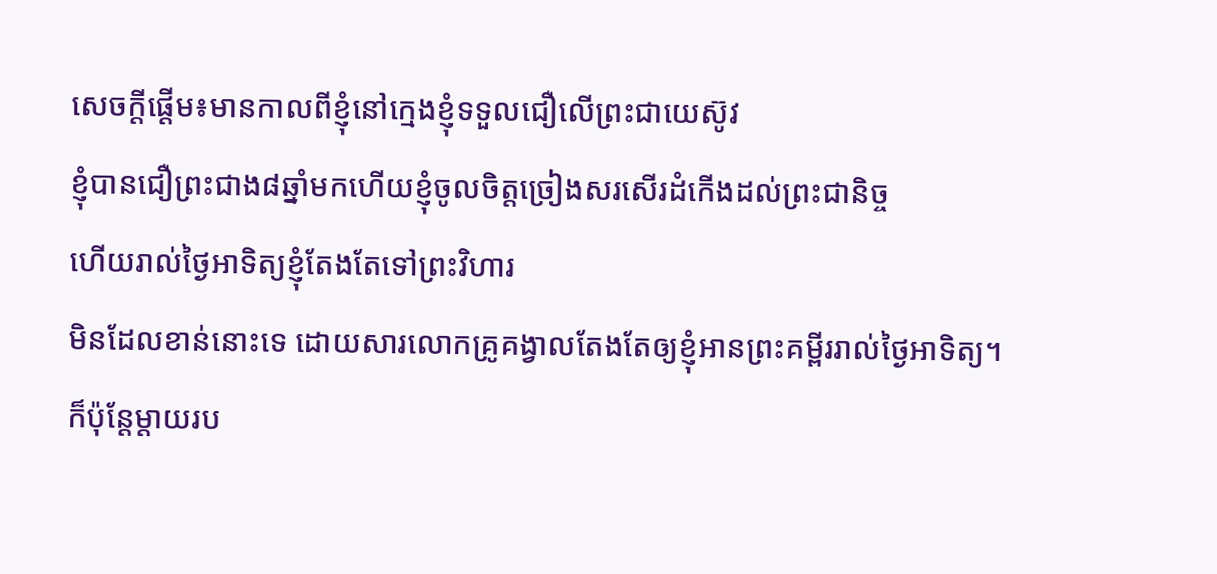សេចក្តីផ្តើម៖មានកាលពីខ្ញុំនៅក្មេងខ្ញុំទទួលជឿលើព្រះជាយេស៊ូវ
ខ្ញុំបានជឿព្រះជាង៨ឆ្នាំមកហើយខ្ញុំចូលចិត្តច្រៀងសរសើរដំកើងដល់ព្រះជានិច្ច
ហើយរាល់ថ្ងៃអាទិត្យខ្ញុំតែងតែទៅព្រះវិហារ
មិនដែលខាន់នោះទេ ដោយសារលោកគ្រូគង្វាលតែងតែឲ្យខ្ញុំអានព្រះគម្ពីររាល់ថ្ងៃអាទិត្យ។ ក៏ប៉ុន្តែម្តាយរប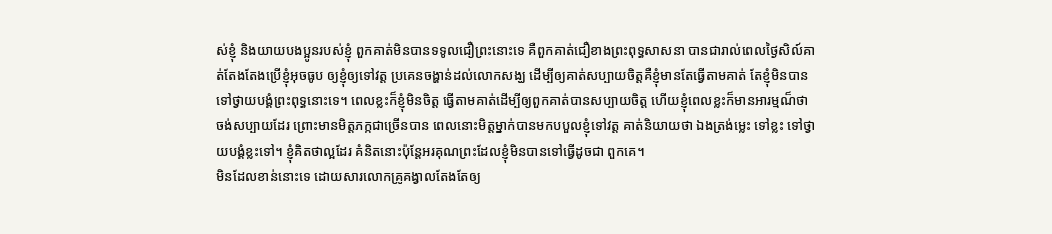ស់ខ្ញុំ និងយាយបងប្អូនរបស់ខ្ញុំ ពួកគាត់មិនបានទទូលជឿព្រះនោះទេ គឺពួកគាត់ជឿខាងព្រះពុទ្ធសាសនា បានជារាល់ពេលថ្ងៃសិល៍គាត់តែងតែងប្រើខ្ញុំអុចធូប ឲ្យខ្ញុំឲ្យទៅវត្ត ប្រគេនចង្ហាន់ដល់លោកសង្ឃ ដើម្បីឲ្យគាត់សប្បាយចិត្តគឺខ្ញុំមានតែធ្វើតាមគាត់ តែខ្ញុំមិនបានទៅថ្វាយបង្គំព្រះពុទ្ធនោះទេ។ ពេលខ្លះក៏ខ្ញុំមិនចិត្ដ ធ្វើតាមគាត់ដើម្បីឲ្យពួកគាត់បានសប្បាយចិត្ដ ហើយខ្ញុំពេលខ្លះក៏មានអារម្មណ៏ថា ចង់សប្បាយដែរ ព្រោះមានមិត្ដភក្កជាច្រើនបាន ពេលនោះមិត្ដម្នាក់បានមកបបួលខ្ញុំទៅវត្ដ គាត់និយាយថា ឯងត្រង់ម្លេះ ទៅខ្លះ ទៅថ្វាយបង្គំខ្លះទៅ។ ខ្ញុំគិតថាល្អដែរ គំនិតនោះប៉ុន្ដែអរគុណព្រះដែលខ្ញុំមិនបានទៅធ្វើដូចជា ពួកគេ។
មិនដែលខាន់នោះទេ ដោយសារលោកគ្រូគង្វាលតែងតែឲ្យ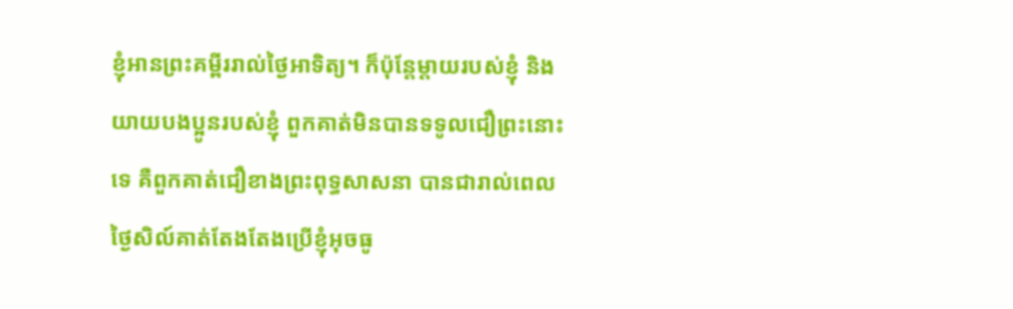ខ្ញុំអានព្រះគម្ពីររាល់ថ្ងៃអាទិត្យ។ ក៏ប៉ុន្តែម្តាយរបស់ខ្ញុំ និងយាយបងប្អូនរបស់ខ្ញុំ ពួកគាត់មិនបានទទូលជឿព្រះនោះទេ គឺពួកគាត់ជឿខាងព្រះពុទ្ធសាសនា បានជារាល់ពេលថ្ងៃសិល៍គាត់តែងតែងប្រើខ្ញុំអុចធូ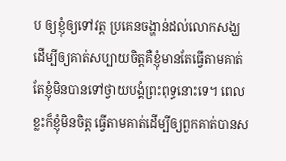ប ឲ្យខ្ញុំឲ្យទៅវត្ត ប្រគេនចង្ហាន់ដល់លោកសង្ឃ ដើម្បីឲ្យគាត់សប្បាយចិត្តគឺខ្ញុំមានតែធ្វើតាមគាត់ តែខ្ញុំមិនបានទៅថ្វាយបង្គំព្រះពុទ្ធនោះទេ។ ពេលខ្លះក៏ខ្ញុំមិនចិត្ដ ធ្វើតាមគាត់ដើម្បីឲ្យពួកគាត់បានស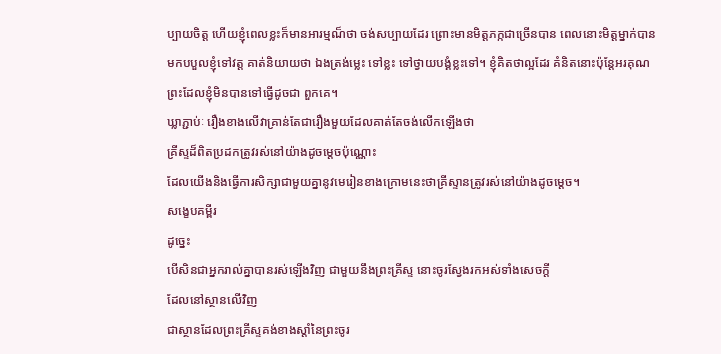ប្បាយចិត្ដ ហើយខ្ញុំពេលខ្លះក៏មានអារម្មណ៏ថា ចង់សប្បាយដែរ ព្រោះមានមិត្ដភក្កជាច្រើនបាន ពេលនោះមិត្ដម្នាក់បានមកបបួលខ្ញុំទៅវត្ដ គាត់និយាយថា ឯងត្រង់ម្លេះ ទៅខ្លះ ទៅថ្វាយបង្គំខ្លះទៅ។ ខ្ញុំគិតថាល្អដែរ គំនិតនោះប៉ុន្ដែអរគុណព្រះដែលខ្ញុំមិនបានទៅធ្វើដូចជា ពួកគេ។
ឃ្លាភ្ជាប់ៈ រឿងខាងលើវាគ្រាន់តែជារឿងមួយដែលគាត់តែចង់លើកឡើងថា
គ្រីស្ទដ៏ពិតប្រដកត្រូវរស់នៅយ៉ាងដូចម្តេចប៉ុណ្ណោះ
ដែលយើងនិងធ្វើការសិក្សាជាមួយគ្នានូវមេរៀនខាងក្រោមនេះថាគ្រីស្ទានត្រូវរស់នៅយ៉ាងដូចម្តេច។
សង្ខេបគម្ពីរ
ដូច្នេះ
បើសិនជាអ្នករាល់គ្នាបានរស់ឡើងវិញ ជាមួយនឹងព្រះគ្រីស្ទ នោះចូរស្វែងរកអស់ទាំងសេចក្ដី
ដែលនៅស្ថានលើវិញ
ជាស្ថានដែលព្រះគ្រីស្ទគង់ខាងស្ដាំនៃព្រះចូរ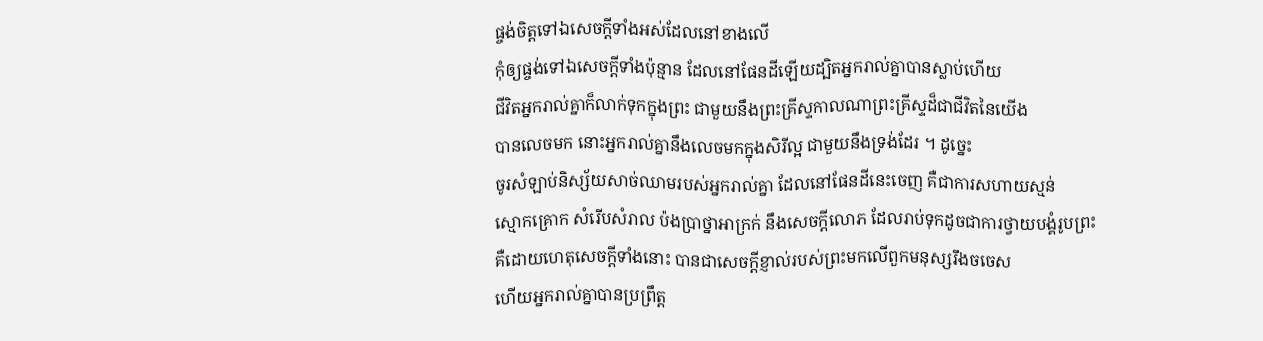ផ្ចង់ចិត្តទៅឯសេចក្ដីទាំងអស់ដែលនៅខាងលើ
កុំឲ្យផ្ចង់ទៅឯសេចក្ដីទាំងប៉ុន្មាន ដែលនៅផែនដីឡើយដ្បិតអ្នករាល់គ្នាបានស្លាប់ហើយ
ជីវិតអ្នករាល់គ្នាក៏លាក់ទុកក្នុងព្រះ ជាមួយនឹងព្រះគ្រីស្ទកាលណាព្រះគ្រីស្ទដ៏ជាជីវិតនៃយើង
បានលេចមក នោះអ្នករាល់គ្នានឹងលេចមកក្នុងសិរីល្អ ជាមួយនឹងទ្រង់ដែរ ។ ដូច្នេះ
ចូរសំឡាប់និស្ស័យសាច់ឈាមរបស់អ្នករាល់គ្នា ដែលនៅផែនដីនេះចេញ គឺជាការសហាយស្មន់
ស្មោកគ្រោក សំរើបសំរាល ប៉ងប្រាថ្នាអាក្រក់ នឹងសេចក្ដីលោភ ដែលរាប់ទុកដូចជាការថ្វាយបង្គំរូបព្រះ
គឺដោយហេតុសេចក្ដីទាំងនោះ បានជាសេចក្ដីខ្ញាល់របស់ព្រះមកលើពួកមនុស្សរឹងចចេស
ហើយអ្នករាល់គ្នាបានប្រព្រឹត្ត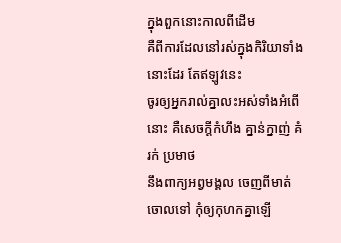ក្នុងពួកនោះកាលពីដើម
គឺពីការដែលនៅរស់ក្នុងកិរិយាទាំងនោះដែរ តែឥឡូវនេះ
ចូរឲ្យអ្នករាល់គ្នាលះអស់ទាំងអំពើនោះ គឺសេចក្ដីកំហឹង គ្នាន់ក្នាញ់ គំរក់ ប្រមាថ
នឹងពាក្យអព្វមង្គល ចេញពីមាត់ចោលទៅ កុំឲ្យកុហកគ្នាឡើ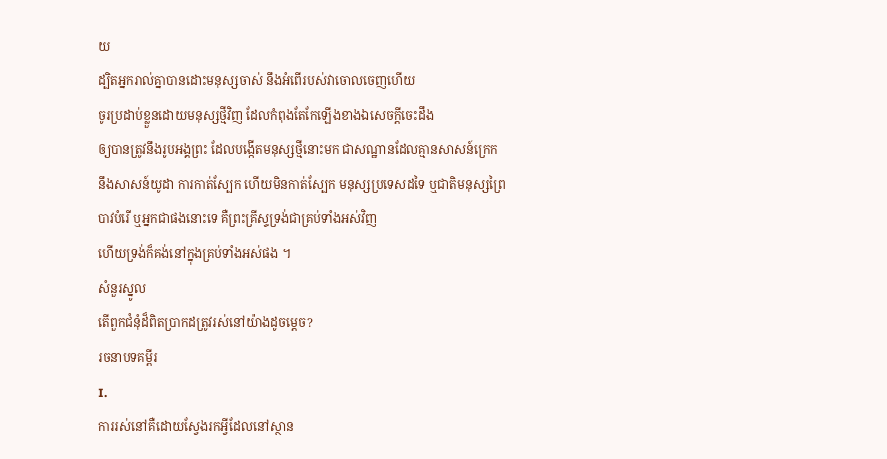យ
ដ្បិតអ្នករាល់គ្នាបានដោះមនុស្សចាស់ នឹងអំពើរបស់វាចោលចេញហើយ
ចូរប្រដាប់ខ្លួនដោយមនុស្សថ្មីវិញ ដែលកំពុងតែកែឡើងខាងឯសេចក្ដីចេះដឹង
ឲ្យបានត្រូវនឹងរូបអង្គព្រះ ដែលបង្កើតមនុស្សថ្មីនោះមក ជាសណ្ឋានដែលគ្មានសាសន៍ក្រេក
នឹងសាសន៍យូដា ការកាត់ស្បែក ហើយមិនកាត់ស្បែក មនុស្សប្រទេសដទៃ ឬជាតិមនុស្សព្រៃ
បាវបំរើ ឬអ្នកជាផងនោះទេ គឺព្រះគ្រីស្ទទ្រង់ជាគ្រប់ទាំងអស់វិញ
ហើយទ្រង់ក៏គង់នៅក្នុងគ្រប់ទាំងអស់ផង ។
សំនួរស្នូល
តើពួកជំនុំដ៏ពិតប្រាកដត្រូវរស់នៅយ៉ាងដូចម្តេច?
រចនាបទគម្ពីរ
I.
ការរស់នៅគឺដោយស្វែងរកអី្វដែលនៅស្ថាន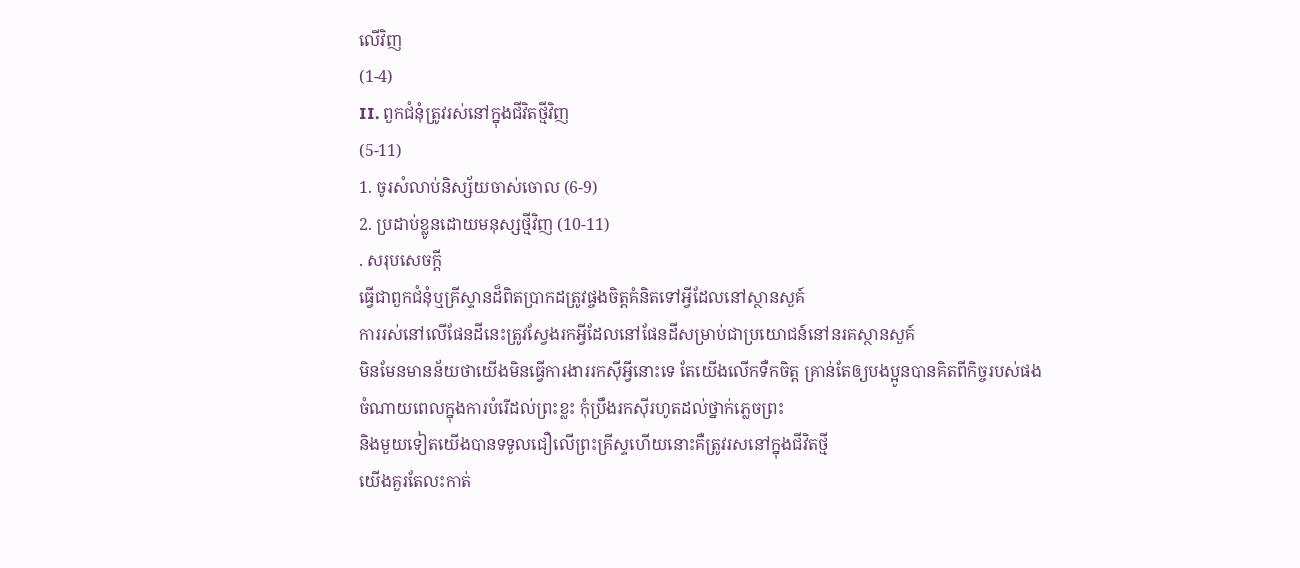លើវិញ
(1-4)
II. ពួកជំនុំត្រូវរស់នៅក្នុងជីវិតថ្មីវិញ
(5-11)
1. ចូរសំលាប់និស្ស័យចាស់ចោល (6-9)
2. ប្រដាប់ខ្លូនដោយមនុស្សថ្មីវិញ (10-11)
. សរុបសេចក្តី
ធ្វើជាពួកជំនុំឬគ្រីស្ទានដ៏ពិតប្រាកដត្រូវផ្ចងចិត្តគំនិតទៅអ្វីដែលនៅស្ថានសួគ៍
ការរស់នៅលើផែនដីនេះត្រូវស្វែងរកអ្វីដែលនៅផែនដីសម្រាប់ជាប្រយោជន៍នៅនរគស្ថានសួគ៍
មិនមែនមានន័យថាយើងមិនធ្វើការងាររកស៊ីអ្វីនោះទេ តែយើងលើកទឺកចិត្ត គ្រាន់តែឲ្យបងប្អូនបានគិតពីកិច្ចរបស់ផង
ចំណាយពេលក្នុងការបំរើដល់ព្រះខ្លះ កុំប្រឹងរកស៊ីរហូតដល់ថ្នាក់ភ្លេចព្រះ
និងមួយទៀតយើងបានទទូលជឿលើព្រះគ្រីស្ទហើយនោះគឺត្រូវរសនៅក្នុងជីវិតថ្មី
យើងគួរតែលះកាត់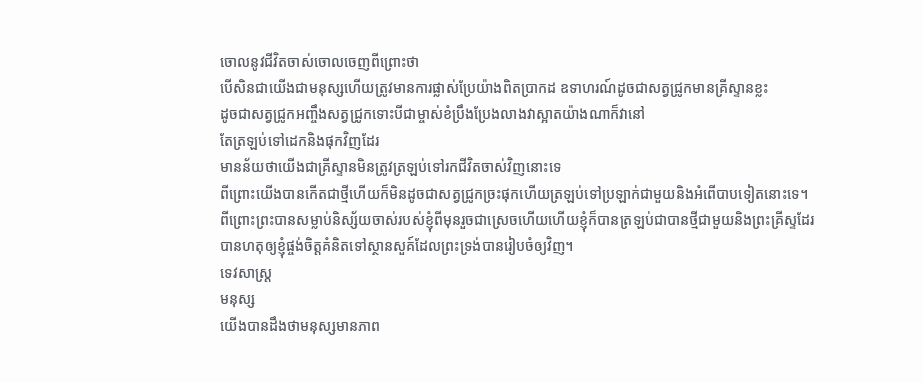ចោលនូវជីវិតចាស់ចោលចេញពីព្រោះថា
បើសិនជាយើងជាមនុស្សហើយត្រូវមានការផ្លាស់ប្រែយ៉ាងពិតប្រាកដ ឧទាហរណ៍ដូចជាសត្វជ្រូកមានគ្រីស្ទានខ្លះ
ដូចជាសត្វជ្រូកអញ្ចឹងសត្វជ្រូកទោះបីជាម្ចាស់ខំប្រឹងប្រែងលាងវាស្អាតយ៉ាងណាក៏វានៅ
តែត្រឡប់ទៅដេកនិងផុកវិញដែរ
មានន័យថាយើងជាគ្រីស្ទានមិនត្រូវត្រឡប់ទៅរកជីវិតចាស់វិញនោះទេ
ពីព្រោះយើងបានកើតជាថ្មីហើយក៏មិនដូចជាសត្វជ្រូកច្រះផុកហើយត្រឡប់ទៅប្រឡាក់ជាមួយនិងអំពើបាបទៀតនោះទេ។
ពីព្រោះព្រះបានសម្លាប់និស្ស័យចាស់របស់ខ្ញុំពីមុនរួចជាស្រេចហើយហើយខ្ញុំក៏បានត្រឡប់ជាបានថ្មីជាមួយនិងព្រះគ្រីស្ទដែរ
បានហតុឲ្យខ្ញុំផ្ចង់ចិត្តគំនិតទៅស្ថានសួគ៍ដែលព្រះទ្រង់បានរៀបចំឲ្យវិញ។
ទេវសាស្រ្ត
មនុស្ស
យើងបានដឹងថាមនុស្សមានភាព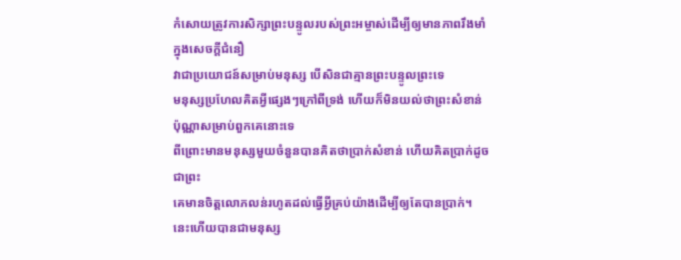កំសោយត្រូវការសិក្សាព្រះបន្ទូលរបស់ព្រះអម្ចាស់ដើម្បីឲ្យមានភាពរឹងមាំក្នុងសេចក្តីជំនឿ
វាជាប្រយោជន៍សម្រាប់មនុស្ស បើសិនជាគ្មានព្រះបន្ទូលព្រះទេ
មនុស្សប្រហែលគិតអ្វីផ្សេងៗក្រៅពីទ្រង់ ហើយក៏មិនយល់ថាព្រះសំខាន់ប៉ុណ្ណាសម្រាប់ពួកគេនោះទេ
ពីព្រោះមានមនុស្សមួយចំនួនបានគិតថាប្រាក់សំខាន់ ហើយគិតប្រាក់ដូចជាព្រះ
គេមានចិត្តលោភលន់រហូតដល់ធ្វើអ្វីគ្រប់យ៉ាងដើម្បីឲ្យតែបានប្រាក់។
នេះហើយបានជាមនុស្ស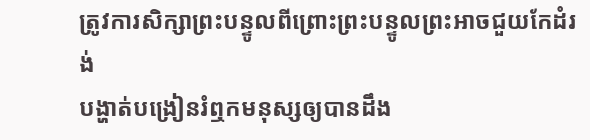ត្រូវការសិក្សាព្រះបន្ទូលពីព្រោះព្រះបន្ទូលព្រះអាចជួយកែដំរង់
បង្ហាត់បង្រៀនរំឮកមនុស្សឲ្យបានដឹង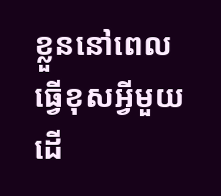ខ្លួននៅពេលធ្វើខុសអ្វីមួយ ដើ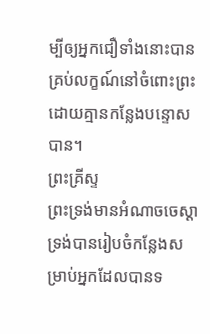ម្បីឲ្យអ្នកជឿទាំងនោះបានគ្រប់លក្ខណ៍នៅចំពោះព្រះដោយគ្មានកន្លែងបន្ទោសបាន។
ព្រះគ្រីស្ទ
ព្រះទ្រង់មានអំណាចចេស្តា
ទ្រង់បានរៀបចំកន្លែងសម្រាប់អ្នកដែលបានទ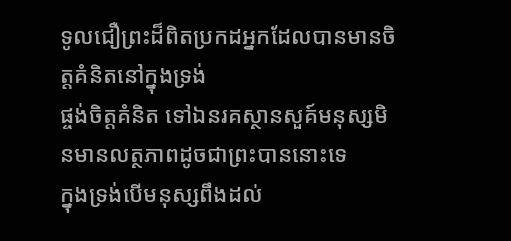ទូលជឿព្រះដ៏ពិតប្រកដអ្នកដែលបានមានចិត្តគំនិតនៅក្នុងទ្រង់
ផ្ចង់ចិត្តគំនិត ទៅឯនរគស្ថានសួគ៍មនុស្សមិនមានលត្ថភាពដូចជាព្រះបាននោះទេ
ក្នុងទ្រង់បើមនុស្សពឹងដល់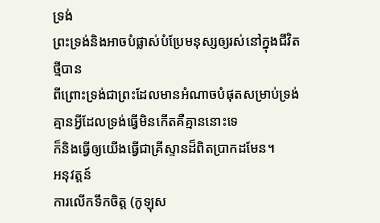ទ្រង់
ព្រះទ្រង់និងអាចបំផ្លាស់បំប្រែមនុស្សឲ្យរស់នៅក្នុងជីវិតថ្មីបាន
ពីព្រោះទ្រង់ជាព្រះដែលមានអំណាចបំផុតសម្រាប់ទ្រង់គ្មានអ្វីដែលទ្រង់ធ្វើមិនកើតគឺគ្មាននោះទេ
ក៏និងធ្វើឲ្យយើងធ្វើជាគ្រីស្ទានដ៏ពិតប្រាកដមែន។
អនុវត្តន៍
ការលើកទឹកចិត្ត (កូឡុស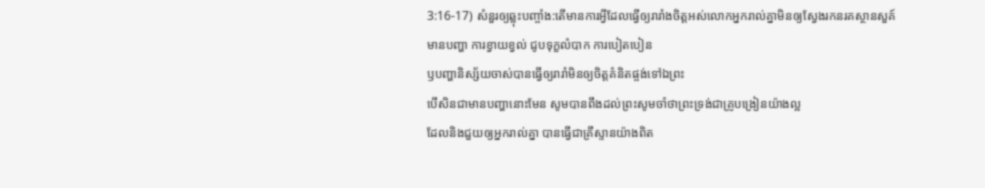3:16-17) សំនួរឲ្យឆ្លុះបញ្ចាំង:តើមានការអ្វីដែលធ្វើឲ្យរារាំងចិត្តអស់លោកអ្នករាល់គ្នាមិនឲ្យស្វែងរកនរគស្ថានសួគ៍
មានបញ្ហា ការខ្វាយខ្វល់ ជូបទុក្ខលំបាក ការបៀតបៀន
ឫបញ្ហានិស្ស័យចាស់បានធ្វើឲ្យរារាំមិនឲ្យចិត្តគំនិតផ្ចង់ទៅឯព្រះ
បើសិនជាមានបញ្ហានោះមែន សូមបានពឹងដល់ព្រះសូមចាំថាព្រះទ្រង់ជាគ្រូបង្រៀនយ៉ាងល្អ
ដែលនិងជួយឲ្យអ្នករាល់គ្នា បានធ្វើជាគ្រីស្ទានយ៉ាងពិត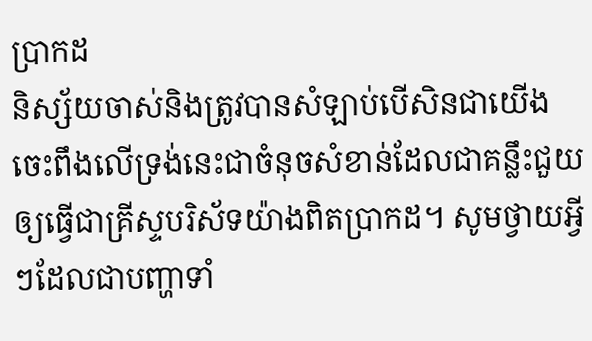ប្រាកដ
និស្ស័យចាស់និងត្រូវបានសំឡាប់បើសិនជាយើងចេះពឹងលើទ្រង់នេះជាចំនុចសំខាន់ដែលជាគន្លឹះជួយឲ្យធ្វើជាគ្រីស្ទបរិស័ទយ៉ាងពិតប្រាកដ។ សូមថ្វាយអ្វីៗដែលជាបញ្ហាទាំ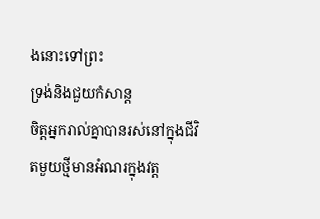ងនោះទៅព្រះ
ទ្រង់និងជួយកំសាន្ត
ចិត្តអ្នករាល់គ្នាបានរស់នៅក្នុងជីវិតមួយថ្មីមានអំណរក្នុងវត្ត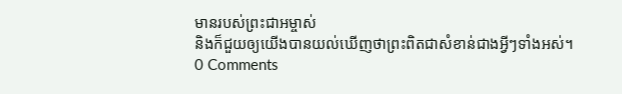មានរបស់ព្រះជាអម្ចាស់
និងក៏ជួយឲ្យយើងបានយល់ឃើញថាព្រះពិតជាសំខាន់ជាងអ្វីៗទាំងអស់។
0 Comments